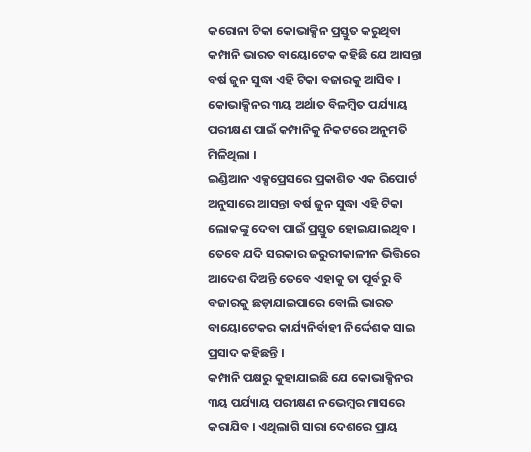କରୋନା ଟିକା କୋଭାକ୍ସିନ ପ୍ରସ୍ତୁତ କରୁଥିବା କମ୍ପାନି ଭାରତ ବାୟୋଟେକ କହିଛି ଯେ ଆସନ୍ତା ବର୍ଷ ଜୁନ ସୁଦ୍ଧା ଏହି ଟିକା ବଜାରକୁ ଆସିବ । କୋଭାକ୍ସିନର ୩ୟ ଅର୍ଥାତ ବିଳମ୍ବିତ ପର୍ଯ୍ୟାୟ ପରୀକ୍ଷଣ ପାଇଁ କମ୍ପାନିକୁ ନିକଟରେ ଅନୁମତି ମିଳିଥିଲା ।
ଇଣ୍ଡିଆନ ଏକ୍ସପ୍ରେସରେ ପ୍ରକାଶିତ ଏକ ରିପୋର୍ଟ ଅନୁସାରେ ଆସନ୍ତା ବର୍ଷ ଜୁନ ସୁଦ୍ଧା ଏହି ଟିକା ଲୋକଙ୍କୁ ଦେବା ପାଇଁ ପ୍ରସ୍ତୁତ ହୋଇଯାଇଥିବ । ତେବେ ଯଦି ସରକାର ଜରୁରୀକାଳୀନ ଭିତ୍ତିରେ ଆଦେଶ ଦିଅନ୍ତି ତେବେ ଏହାକୁ ତା ପୂର୍ବରୁ ବି ବଜାରକୁ ଛଡ଼ାଯାଇପାରେ ବୋଲି ଭାରତ ବାୟୋଟେକର କାର୍ଯ୍ୟନିର୍ବାହୀ ନିର୍ଦ୍ଦେଶକ ସାଇ ପ୍ରସାଦ କହିଛନ୍ତି ।
କମ୍ପାନି ପକ୍ଷରୁ କୁହାଯାଇଛି ଯେ କୋଭାକ୍ସିନର ୩ୟ ପର୍ଯ୍ୟାୟ ପରୀକ୍ଷଣ ନଭେମ୍ବର ମାସରେ କରାଯିବ । ଏଥିଲାଗି ସାରା ଦେଶରେ ପ୍ରାୟ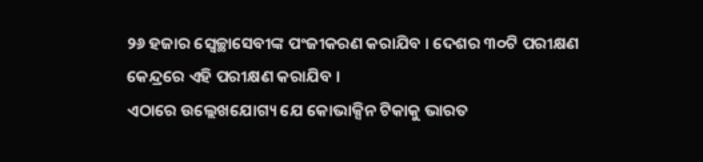୨୬ ହଜାର ସ୍ବେଚ୍ଛାସେବୀଙ୍କ ପଂଜୀକରଣ କରାଯିବ । ଦେଶର ୩୦ଟି ପରୀକ୍ଷଣ କେନ୍ଦ୍ରରେ ଏହି ପରୀକ୍ଷଣ କରାଯିବ ।
ଏଠାରେ ଉଲ୍ଲେଖଯୋଗ୍ୟ ଯେ କୋଭାକ୍ସିନ ଟିକାକୁ ଭାରତ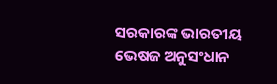ସରକାରଙ୍କ ଭାରତୀୟ ଭେଷଜ ଅନୁସଂଧାନ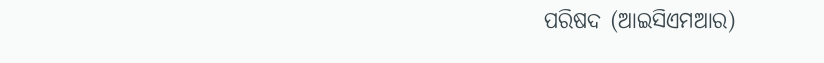ପରିଷଦ (ଆଇସିଏମଆର)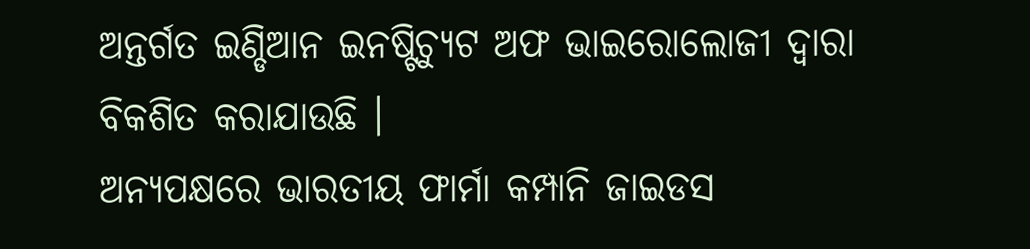ଅନ୍ତର୍ଗତ ଇଣ୍ଡିଆନ ଇନଷ୍ଟିଚ୍ୟୁଟ ଅଫ ଭାଇରୋଲୋଜୀ ଦ୍ବାରା ବିକଶିତ କରାଯାଉଛି ।
ଅନ୍ୟପକ୍ଷରେ ଭାରତୀୟ ଫାର୍ମା କମ୍ପାନି ଜାଇଡସ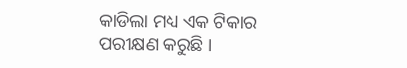କାଡିଲା ମଧ୍ୟ ଏକ ଟିକାର ପରୀକ୍ଷଣ କରୁଛି ।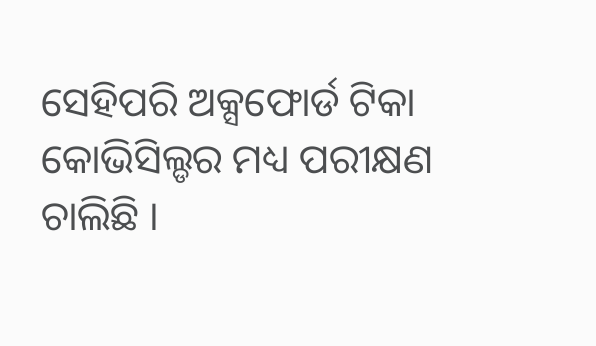ସେହିପରି ଅକ୍ସଫୋର୍ଡ ଟିକା କୋଭିସିଲ୍ଡର ମଧ୍ୟ ପରୀକ୍ଷଣ ଚାଲିଛି ।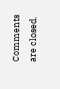Comments are closed.